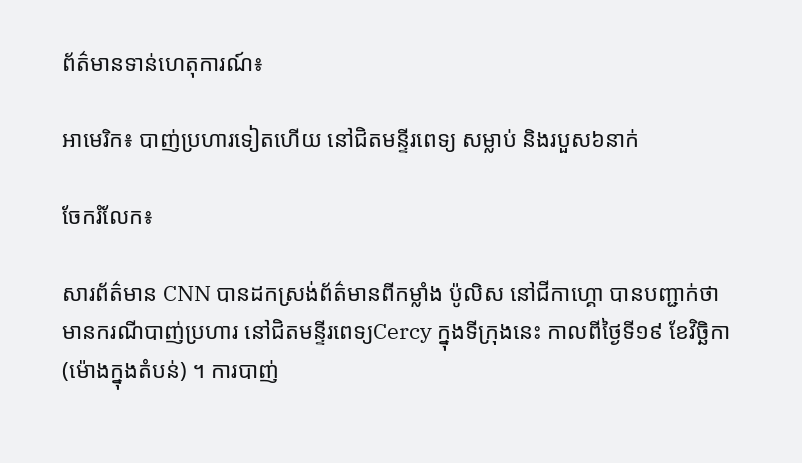ព័ត៌មានទាន់ហេតុការណ៍៖

អាមេរិក៖ បាញ់ប្រហារទៀតហើយ នៅជិតមន្ទីរពេទ្យ សម្លាប់ និងរបួស៦នាក់

ចែករំលែក៖

សារព័ត៌មាន CNN បានដកស្រង់ព័ត៌មានពីកម្លាំង ប៉ូលិស នៅជីកាហ្គោ បានបញ្ជាក់ថា មានករណីបាញ់ប្រហារ នៅជិតមន្ទីរពេទ្យCercy ក្នុងទីក្រុងនេះ កាលពីថ្ងៃទី១៩ ខែវិច្ឆិកា (ម៉ោងក្នុងតំបន់) ។ ការបាញ់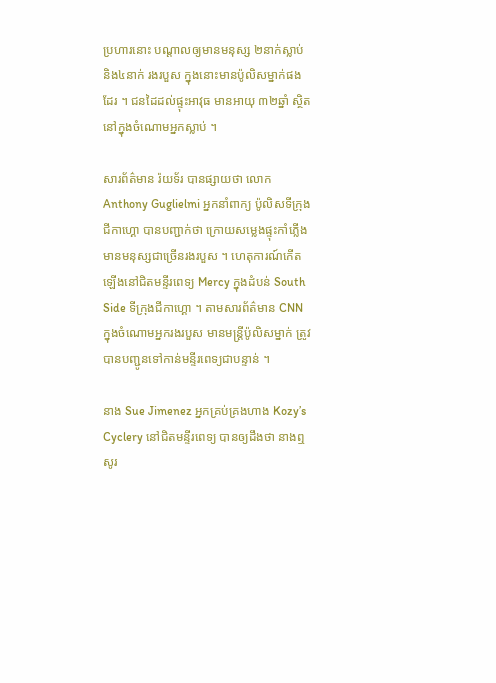ប្រហារនោះ បណ្តាលឲ្យមានមនុស្ស ២នាក់ស្លាប់ និង៤នាក់ រងរបួស ក្នុងនោះមានប៉ូលិសម្នាក់ផងដែរ ។ ជនដៃដល់ផ្ទុះអាវុធ មានអាយុ ៣២ឆ្នាំ ស្ថិតនៅក្នុងចំណោមអ្នកស្លាប់ ។

សារព័ត៌មាន រ៉យទ័រ បានផ្សាយថា លោក Anthony Guglielmi អ្នកនាំពាក្យ ប៉ូលិសទីក្រុងជីកាហ្គោ បានបញ្ជាក់ថា ក្រោយសម្លេងផ្ទុះកាំភ្លើង មានមនុស្សជាច្រើនរងរបួស ។ ហេតុការណ៍កើតឡើងនៅជិតមន្ទីរពេទ្យ Mercy ក្នុងដំបន់ South Side ទីក្រុងជីកាហ្គោ ។ តាមសារព័ត៌មាន CNN ក្នុងចំណោមអ្នករងរបួស មានមន្ត្រីប៉ូលិសម្នាក់ ត្រូវបានបញ្ជូនទៅកាន់មន្ទីរពេទ្យជាបន្ទាន់ ។

នាង Sue Jimenez អ្នកគ្រប់គ្រងហាង Kozy’s Cyclery នៅជិតមន្ទីរពេទ្យ បានឲ្យដឹងថា នាងឮសូរ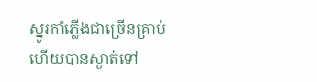ស្នូរកាំភ្លើងជាច្រើនគ្រាប់ ហើយបានស្ងាត់ទៅ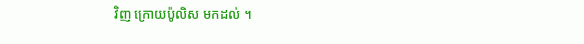វិញ ក្រោយប៉ូលិស មកដល់ ។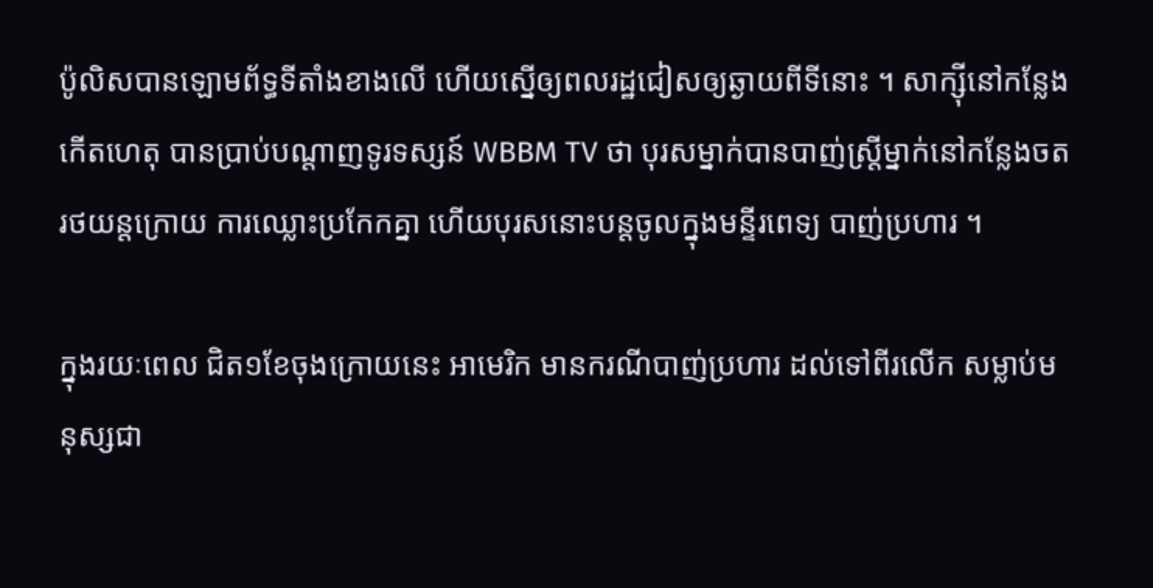ប៉ូលិសបានឡោមព័ទ្ធទីតាំងខាងលើ ហើយស្នើឲ្យពលរដ្ឋជៀសឲ្យឆ្ងាយពីទីនោះ ។ សាក្ស៊ីនៅកន្លែងកើតហេតុ បានប្រាប់បណ្តាញទូរទស្សន៍ WBBM TV ថា បុរសម្នាក់បានបាញ់ស្ត្រីម្នាក់នៅកន្លែងចតរថយន្តក្រោយ ការឈ្លោះប្រកែកគ្នា ហើយបុរសនោះបន្តចូលក្នុងមន្ទីរពេទ្យ បាញ់ប្រហារ ។

ក្នុងរយៈពេល ជិត១ខែចុងក្រោយនេះ អាមេរិក មានករណីបាញ់ប្រហារ ដល់ទៅពីរលើក សម្លាប់មនុស្សជា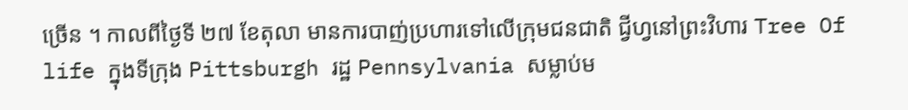ច្រើន ។ កាលពីថ្ងៃទី ២៧ ខែតុលា មានការបាញ់ប្រហារទៅលើក្រុមជនជាតិ ជ្វីហ្វនៅព្រះវិហារ Tree Of life ក្នុងទីក្រុង Pittsburgh រដ្ឋ Pennsylvania សម្លាប់ម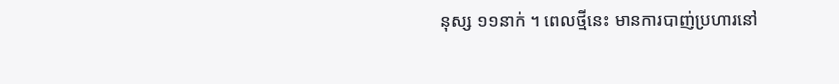នុស្ស ១១នាក់ ។ ពេលថ្មីនេះ មានការបាញ់ប្រហារនៅ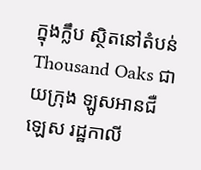ក្នុងក្លឹប ស្ថិតនៅតំបន់ Thousand Oaks ជាយក្រុង ឡូសអានជឺឡេស រដ្ឋកាលី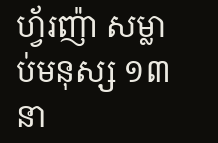ហ្វ័រញ៉ា សម្លាប់មនុស្ស ១៣នា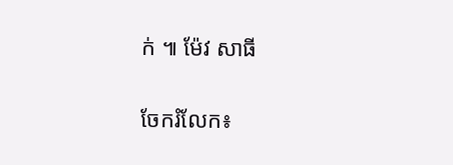ក់ ៕ ម៉ែវ សាធី


ចែករំលែក៖